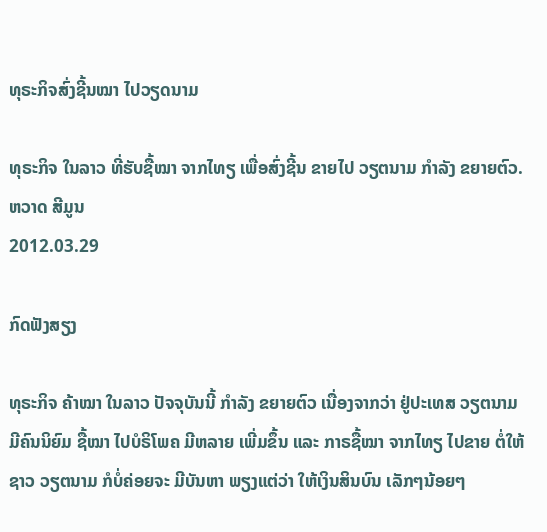ທຸຣະກິຈສົ່ງຊີ້ນໝາ ໄປວຽດນາມ

ທຸຣະກິຈ ໃນລາວ ທີ່ຮັບຊື້ໝາ ຈາກໄທຽ ເພື່ອສົ່ງຊີ້ນ ຂາຍໄປ ວຽຕນາມ ກຳລັງ ຂຍາຍຕົວ.
ຫວາດ ສີມູນ
2012.03.29

ກົດຟັງສຽງ

ທຸຣະກິຈ ຄ້າໝາ ໃນລາວ ປັຈຈຸບັນນີ້ ກໍາລັງ ຂຍາຍຕົວ ເນື່ອງຈາກວ່າ ຢູ່ປະເທສ ວຽຕນາມ ມີຄົນນິຍົມ ຊື້ໝາ ໄປບໍຣິໂພຄ ມີຫລາຍ ເພີ່ມຂຶ້ນ ແລະ ກາຣຊື້ໝາ ຈາກໄທຽ ໄປຂາຍ ຕໍ່ໃຫ້ຊາວ ວຽຕນາມ ກໍບໍ່ຄ່ອຍຈະ ມີບັນຫາ ພຽງແຕ່ວ່າ ໃຫ້ເງິນສິນບົນ ເລັກໆນ້ອຍໆ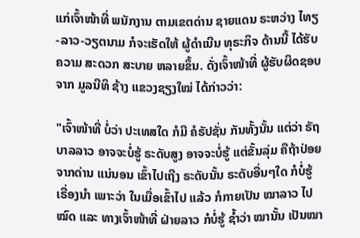ແກ່ເຈົ້າໜ້າທີ່ ພນັກງານ ຕາມເຂຕດ່ານ ຊາຍແດນ ຣະຫວ່າງ ໄທຽ-ລາວ-ວຽຕນາມ ກໍຈະເຮັດໃຫ້ ຜູ້ດໍາເນີນ ທຸຣະກິຈ ດ້ານນີ້ ໄດ້ຮັບຄວາມ ສະດວກ ສະບາຍ ຫລາຍຂຶ້ນ. ດັ່ງເຈົ້າໜ້າທີ່ ຜູ້ຮັບຜິດຊອບ ຈາກ ມູລນີທິ ຊ້າງ ແຂວງຊຽງໃໝ່ ໄດ້ກ່າວວ່າ:

"ເຈົ້າໜ້າທີ່ ບໍ່ວ່າ ປະເທສໃດ ກໍມີ ຄໍຣັປຊັ່ນ ກັນທັ້ງນັ້ນ ແຕ່ວ່າ ຣັຖບາລລາວ ອາຈຈະບໍ່ຮູ້ ຣະດັບສູງ ອາຈຈະບໍ່ຮູ້ ແຕ່ຂັ້ນລຸ່ມ ຄືຖ້າປ່ອຍ ຈາກດ່ານ ແນ່ນອນ ເຂົ້າໄປເຖີງ ຣະດັບນັ້ນ ຣະດັບອື່ນໆໃດ ກໍບໍ່ຮູ້ ເຣື່ອງນຳ ເພາະວ່າ ໃນເມື່ອເຂົ້າໄປ ແລ້ວ ກໍກາຍເປັນ ໝາລາວ ໄປໝົດ ແລະ ທາງເຈົ້າໜ້າທີ່ ຝ່າຍລາວ ກໍບໍ່ຮູ້ ຊໍ້າວ່າ ໝານັ້ນ ເປັນໝາ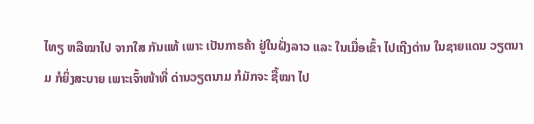ໄທຽ ຫລືໝາໄປ ຈາກໃສ ກັນແທ້ ເພາະ ເປັນກາຣຄ້າ ຢູ່ໃນຝັ່ງລາວ ແລະ ໃນເມື່ອເຂົ້າ ໄປເຖີງດ່ານ ໃນຊາຍແດນ ວຽຕນາມ ກໍຍິ່ງສະບາຍ ເພາະເຈົ້າໜ້າທີ່ ດ່ານວຽຕນາມ ກໍມັກຈະ ຊື້ໝາ ໄປ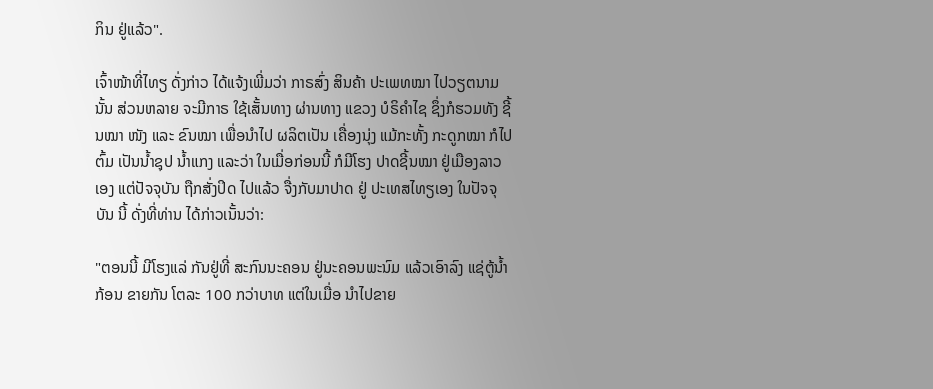ກິນ ຢູ່ແລ້ວ".

ເຈົ້າໜ້າທີ່ໄທຽ ດັ່ງກ່າວ ໄດ້ແຈ້ງເພີ່ມວ່າ ກາຣສົ່ງ ສິນຄ້າ ປະເພທໝາ ໄປວຽຕນາມນັ້ນ ສ່ວນຫລາຍ ຈະມີກາຣ ໃຊ້ເສັ້ນທາງ ຜ່ານທາງ ແຂວງ ບໍຣິຄຳໄຊ ຊຶ່ງກໍຮວມທັງ ຊີ້ນໝາ ໜັງ ແລະ ຂົນໝາ ເພື່ອນຳໄປ ຜລິຕເປັນ ເຄື່ອງນຸ່ງ ແມ້ກະທັ້ງ ກະດູກໝາ ກໍໄປຕົ້ມ ເປັນນໍ້າຊຸປ ນໍ້າແກງ ແລະວ່າ ໃນເມື່ອກ່ອນນີ້ ກໍມີໂຮງ ປາດຊີ້ນໝາ ຢູ່ເມືອງລາວເອງ ແຕ່ປັຈຈຸບັນ ຖືກສັ່ງປິດ ໄປແລ້ວ ຈື່ງກັບມາປາດ ຢູ່ ປະເທສໄທຽເອງ ໃນປັຈຈຸບັນ ນີ້ ດັ່ງທີ່ທ່ານ ໄດ້ກ່າວເນັ້ນວ່າ:

"ຕອນນີ້ ມີໂຮງແລ່ ກັນຢູ່ທີ່ ສະກົນນະຄອນ ຢູ່ນະຄອນພະນົມ ແລ້ວເອົາລົງ ແຊ່ຕູ້ນໍ້າກ້ອນ ຂາຍກັນ ໂຕລະ 100 ກວ່າບາທ ແຕ່ໃນເມື່ອ ນຳໄປຂາຍ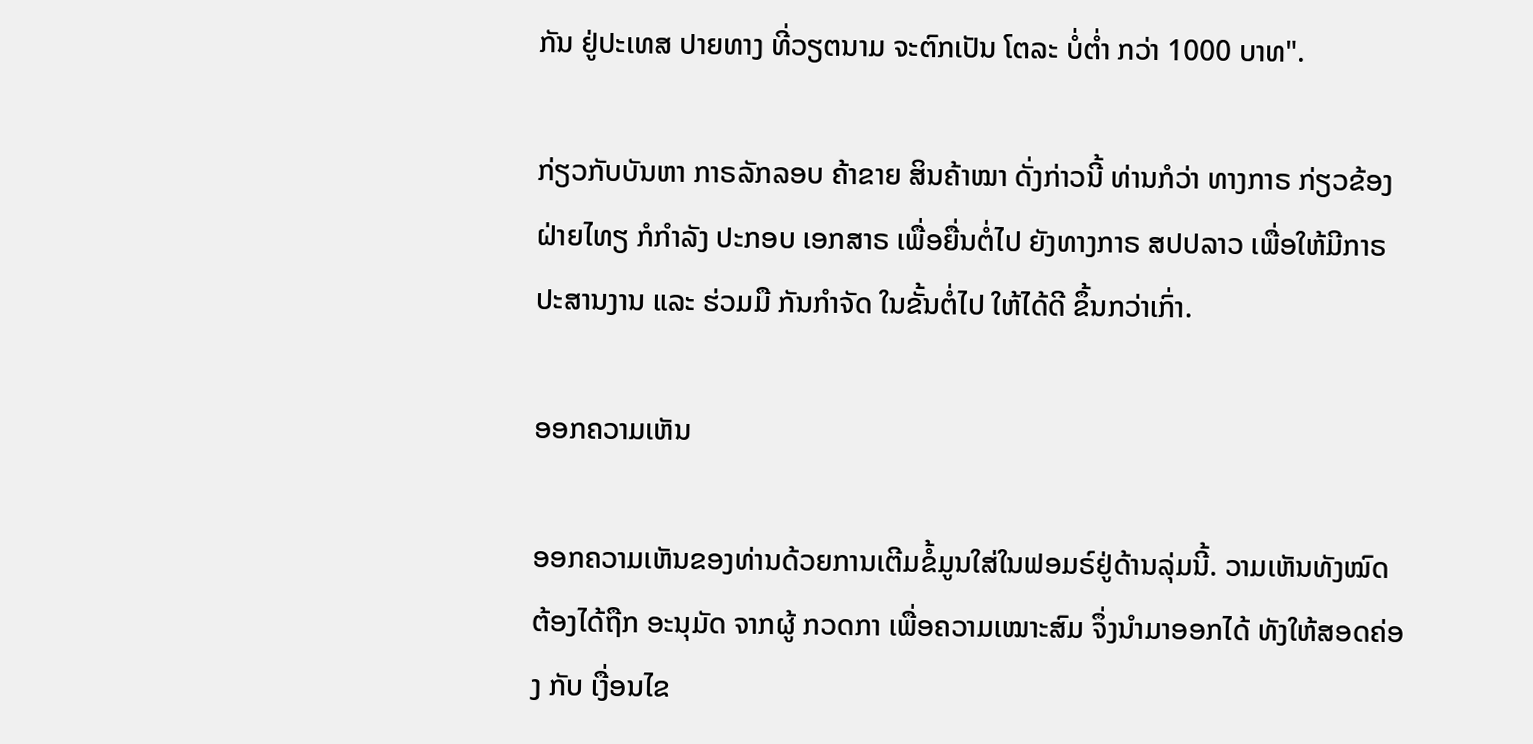ກັນ ຢູ່ປະເທສ ປາຍທາງ ທີ່ວຽຕນາມ ຈະຕົກເປັນ ໂຕລະ ບໍ່ຕໍ່າ ກວ່າ 1000 ບາທ".

ກ່ຽວກັບບັນຫາ ກາຣລັກລອບ ຄ້າຂາຍ ສິນຄ້າໝາ ດັ່ງກ່າວນີ້ ທ່ານກໍວ່າ ທາງກາຣ ກ່ຽວຂ້ອງ ຝ່າຍໄທຽ ກໍກຳລັງ ປະກອບ ເອກສາຣ ເພື່ອຍື່ນຕໍ່ໄປ ຍັງທາງກາຣ ສປປລາວ ເພື່ອໃຫ້ມີກາຣ ປະສານງານ ແລະ ຮ່ວມມື ກັນກຳຈັດ ໃນຂັ້ນຕໍ່ໄປ ໃຫ້ໄດ້ດີ ຂຶ້ນກວ່າເກົ່າ.

ອອກຄວາມເຫັນ

ອອກຄວາມເຫັນຂອງທ່ານດ້ວຍການເຕີມຂໍ້ມູນໃສ່ໃນຟອມຣ໌ຢູ່ດ້ານລຸ່ມນີ້. ວາມເຫັນທັງໝົດ ຕ້ອງໄດ້ຖືກ ອະນຸມັດ ຈາກຜູ້ ກວດກາ ເພື່ອຄວາມເໝາະສົມ ຈຶ່ງນໍາມາອອກໄດ້ ທັງໃຫ້ສອດຄ່ອງ ກັບ ເງື່ອນໄຂ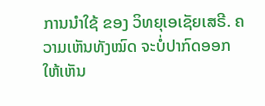ການນຳໃຊ້ ຂອງ ວິທຍຸເອເຊັຍເສຣີ. ຄວາມເຫັນທັງໝົດ ຈະບໍ່ປາກົດອອກ ໃຫ້ເຫັນ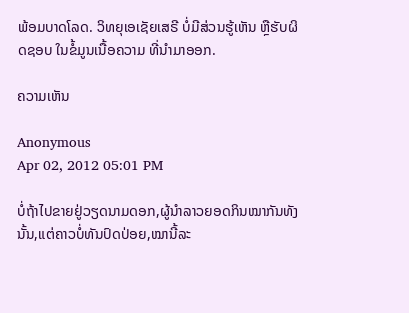ພ້ອມບາດໂລດ. ວິທຍຸເອເຊັຍເສຣີ ບໍ່ມີສ່ວນຮູ້ເຫັນ ຫຼືຮັບຜິດຊອບ ໃນຂໍ້ມູນເນື້ອຄວາມ ທີ່ນໍາມາອອກ.

ຄວາມເຫັນ

Anonymous
Apr 02, 2012 05:01 PM

ບໍ່ຖ້າໄປຂາຍຢູ່ວຽດນາມດອກ,ຜູ້ນຳລາວຍອດກິນໝາກັນທັງນັ້ນ,ແຕ່ຄາວບໍ່ທັນປົດປ່ອຍ,ໝານີ້ລະ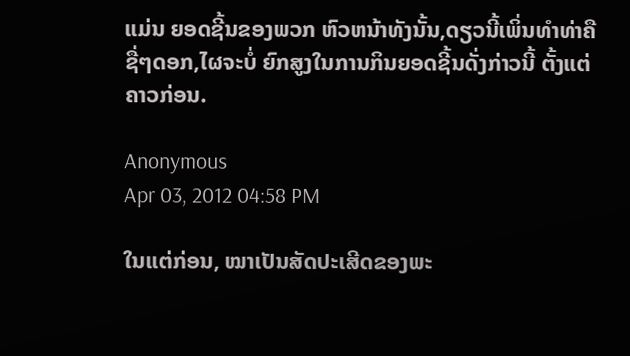ແມ່ນ ຍອດຊີ້ນຂອງພວກ ຫົວຫນ້າທັງນັ້ນ,ດຽວນີ້ເພິ່ນທຳທ່າຄືຊື່ໆດອກ,ໄຜຈະບໍ່ ຍົກສູງໃນການກິນຍອດຊີ້ນດັ່ງກ່າວນີ້ ຕັ້ງແຕ່ຄາວກ່ອນ.

Anonymous
Apr 03, 2012 04:58 PM

ໃນແຕ່ກ່ອນ, ໝາເປັນສັດປະເສີດຂອງພະ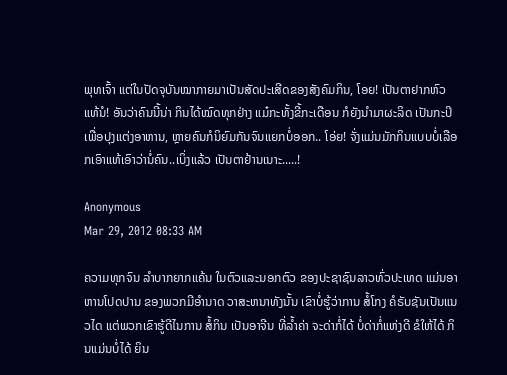ພຸທເຈົ້າ ແຕ່ໃນປັດຈຸບັນໝາກາຍມາເປັນສັດປະເສີດຂອງສັງຄົມກິນ, ໂອຍ! ເປັນຕາຢາກຫົວແທ້ນໍ! ອັນວ່າຄົນນີ້ນ່າ ກິນໄດ້ໝົດທຸກຢ່າງ ແມ໋ກະທັ້ງຂີ້ກະເດືອນ ກໍຍັງນຳມາຜະລິດ ເປັນກະປິເພື່ອປຸງແຕ່ງອາຫານ, ຫຼາຍຄົນກໍນິຍົມກັນຈົນແຍກບໍ່ອອກ.. ໂອ່ຍ! ຈັ່ງແມ່ນມັກກິນແບບບໍ່ເລືອກເອົາແທ້ເອົາວ່ານໍ່ຄົນ..ເບິ່ງແລ້ວ ເປັນຕາຢ້ານເນາະ.....!

Anonymous
Mar 29, 2012 08:33 AM

ຄວາມທຸກຈົນ ລຳບາກຍາກແຄ້ນ ໃນຕົວແລະນອກຕົວ ຂອງປະຊາຊົນລາວທົ່ວປະເທດ ແມ່ນອາຫານໂປດປານ ຂອງພວກມີອຳນາດ ວາສະຫນາທັງນັ້ນ ເຂົາບໍ່ຮູ້ວ່າການ ສໍ້ໂກງ ຄໍຣັບຊັນເປັນແນວໄດ ແຕ່ພວກເຂົາຮູ້ດີໄນການ ສໍ້ກິນ ເປັນອາຈີນ ທີ່ລ້ຳຄ່າ ຈະດ່າກໍ່ໄດ້ ບໍ່ດ່າກໍ່ແຫ່ງດີ ຂໍໃຫ້ໄດ້ ກິນແມ່ນບໍ່ໄດ້ ຍິນ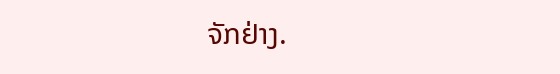ຈັກຢ່າງ.